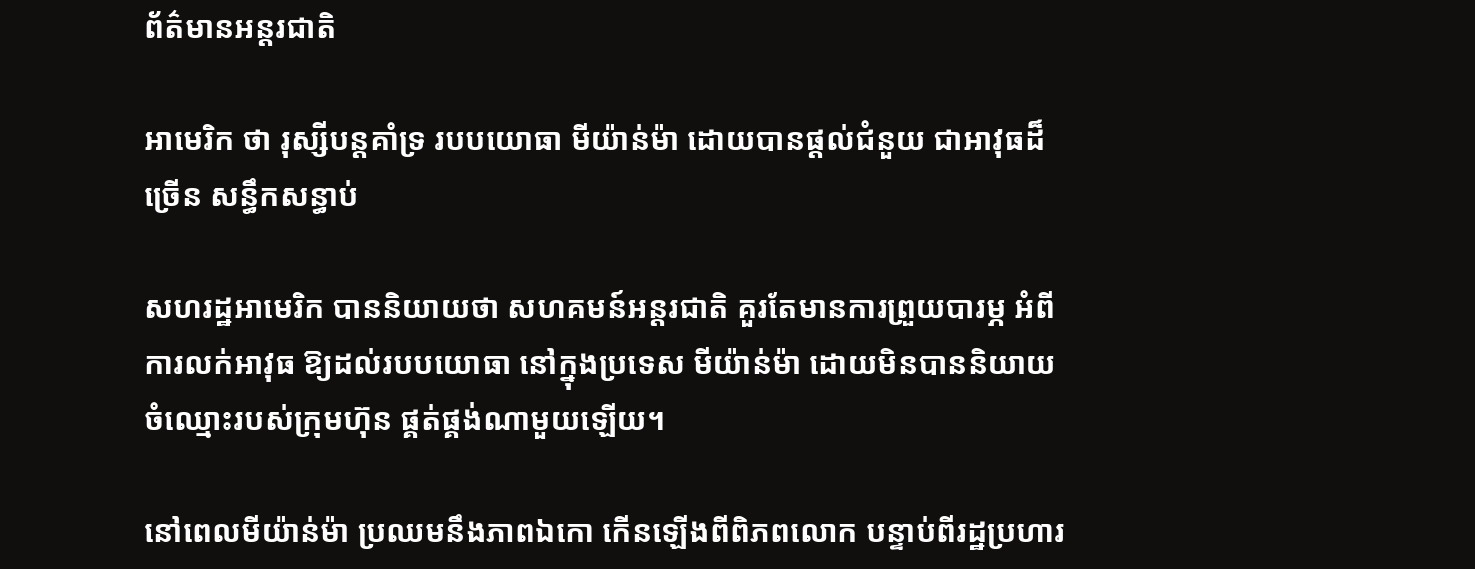ព័ត៌មានអន្តរជាតិ

អាមេរិក ថា រុស្សីបន្តគាំទ្រ របបយោធា មីយ៉ាន់ម៉ា ដោយបានផ្តល់ជំនួយ ជាអាវុធដ៏ច្រើន សន្ធឹកសន្ធាប់

សហរដ្ឋអាមេរិក បាននិយាយថា សហគមន៍អន្តរជាតិ គួរតែមានការព្រួយបារម្ភ អំពីការលក់អាវុធ ឱ្យដល់របបយោធា នៅក្នុងប្រទេស មីយ៉ាន់ម៉ា ដោយមិនបាននិយាយ ចំឈ្មោះរបស់ក្រុមហ៊ុន ផ្គត់ផ្គង់ណាមួយឡើយ។

នៅពេលមីយ៉ាន់ម៉ា ប្រឈមនឹងភាពឯកោ កើនឡើងពីពិភពលោក បន្ទាប់ពីរដ្ឋប្រហារ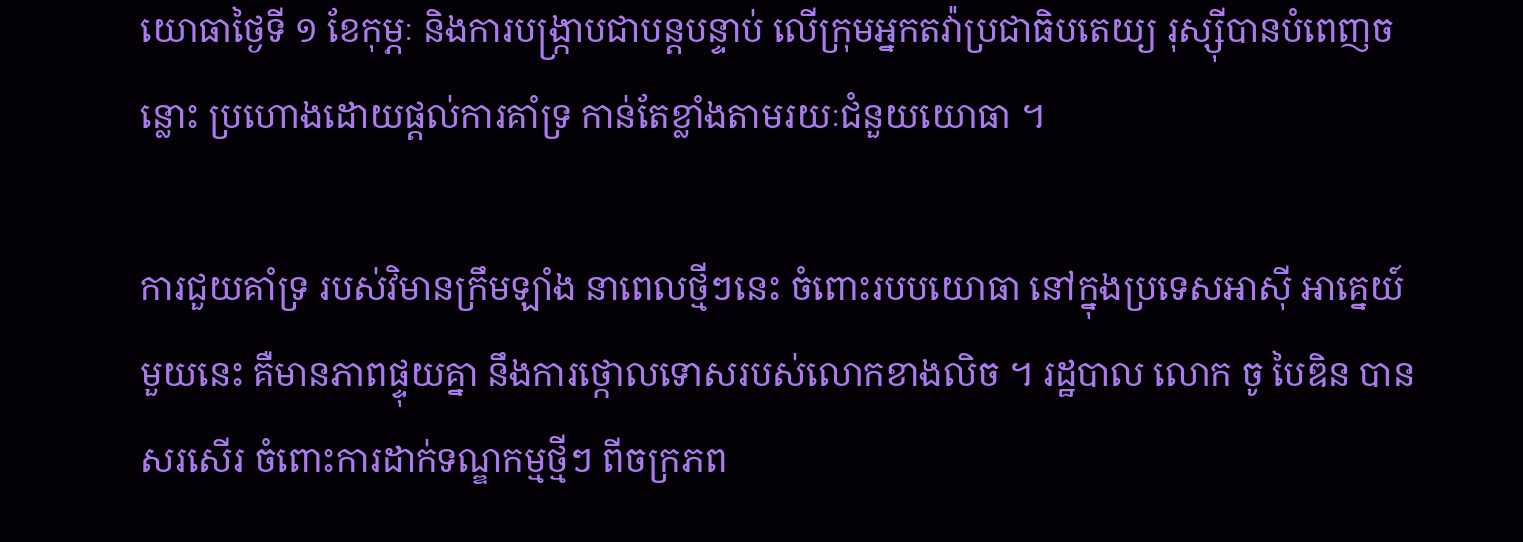យោធាថ្ងៃទី ១ ខែកុម្ភៈ និងការបង្ក្រាបជាបន្តបន្ទាប់ លើក្រុមអ្នកតវ៉ាប្រជាធិបតេយ្យ រុស្ស៊ីបានបំពេញចន្លោះ ប្រហោងដោយផ្តល់ការគាំទ្រ កាន់តែខ្លាំងតាមរយៈជំនួយយោធា ។

ការជួយគាំទ្រ របស់វិមានក្រឹមឡាំង នាពេលថ្មីៗនេះ ចំពោះរបបយោធា នៅក្នុងប្រទេសអាស៊ី អាគ្នេយ៍មួយនេះ គឺមានភាពផ្ទុយគ្នា នឹងការថ្កោលទោសរបស់លោកខាងលិច ។ រដ្ឋបាល លោក ចូ បៃឌិន បានសរសើរ ចំពោះការដាក់ទណ្ឌកម្មថ្មីៗ ពីចក្រភព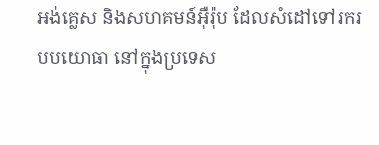អង់គ្លេស និងសហគមន៍អ៊ឺរ៉ុប ដែលសំដៅទៅរករបបយោធា នៅក្នុងប្រទេស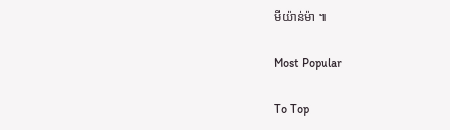មីយ៉ាន់ម៉ា ៕

Most Popular

To Top